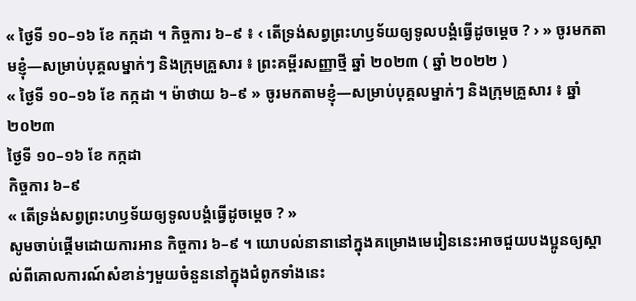« ថ្ងៃទី ១០–១៦ ខែ កក្កដា ។ កិច្ចការ ៦–៩ ៖ ‹ តើទ្រង់សព្វព្រះហឫទ័យឲ្យទូលបង្គំធ្វើដូចម្តេច ? › » ចូរមកតាមខ្ញុំ—សម្រាប់បុគ្គលម្នាក់ៗ និងក្រុមគ្រួសារ ៖ ព្រះគម្ពីរសញ្ញាថ្មី ឆ្នាំ ២០២៣ ( ឆ្នាំ ២០២២ )
« ថ្ងៃទី ១០–១៦ ខែ កក្កដា ។ ម៉ាថាយ ៦–៩ » ចូរមកតាមខ្ញុំ—សម្រាប់បុគ្គលម្នាក់ៗ និងក្រុមគ្រួសារ ៖ ឆ្នាំ ២០២៣
ថ្ងៃទី ១០–១៦ ខែ កក្កដា
កិច្ចការ ៦–៩
« តើទ្រង់សព្វព្រះហឫទ័យឲ្យទូលបង្គំធ្វើដូចម្ដេច ? »
សូមចាប់ផ្ដើមដោយការអាន កិច្ចការ ៦–៩ ។ យោបល់នានានៅក្នុងគម្រោងមេរៀននេះអាចជួយបងប្អូនឲ្យស្គាល់ពីគោលការណ៍សំខាន់ៗមួយចំនួននៅក្នុងជំពូកទាំងនេះ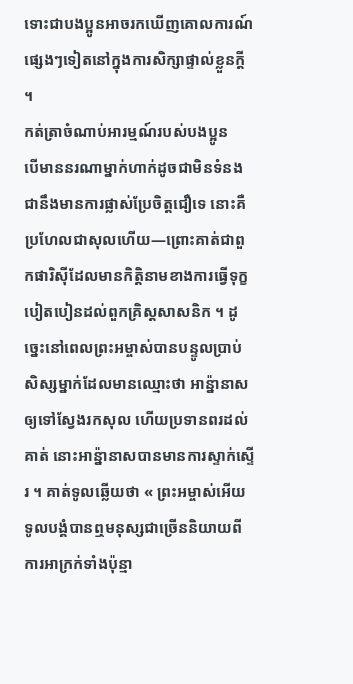ទោះជាបងប្អូនអាចរកឃើញគោលការណ៍ផ្សេងៗទៀតនៅក្នុងការសិក្សាផ្ទាល់ខ្លួនក្ដី ។
កត់ត្រាចំណាប់អារម្មណ៍របស់បងប្អូន
បើមាននរណាម្នាក់ហាក់ដូចជាមិនទំនងជានឹងមានការផ្លាស់ប្រែចិត្តជឿទេ នោះគឺប្រហែលជាសុលហើយ—ព្រោះគាត់ជាពួកផារិស៊ីដែលមានកិត្តិនាមខាងការធ្វើទុក្ខបៀតបៀនដល់ពួកគ្រិស្តសាសនិក ។ ដូច្នេះនៅពេលព្រះអម្ចាស់បានបន្ទូលប្រាប់សិស្សម្នាក់ដែលមានឈ្មោះថា អាន៉្នានាស ឲ្យទៅស្វែងរកសុល ហើយប្រទានពរដល់គាត់ នោះអាន៉្នានាសបានមានការស្ទាក់ស្ទើរ ។ គាត់ទូលឆ្លើយថា « ព្រះអម្ចាស់អើយ ទូលបង្គំបានឮមនុស្សជាច្រើននិយាយពីការអាក្រក់ទាំងប៉ុន្មា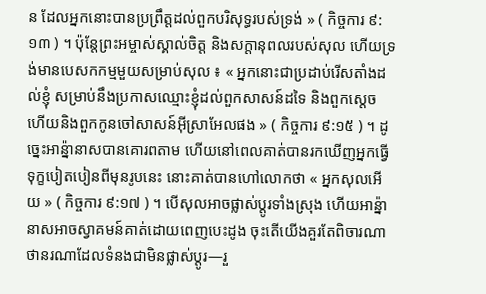ន ដែលអ្នកនោះបានប្រព្រឹត្តដល់ពួកបរិសុទ្ធរបស់ទ្រង់ » ( កិច្ចការ ៩:១៣ ) ។ ប៉ុន្តែព្រះអម្ចាស់ស្គាល់ចិត្ត និងសក្ដានុពលរបស់សុល ហើយទ្រង់មានបេសកកម្មមួយសម្រាប់សុល ៖ « អ្នកនោះជាប្រដាប់រើសតាំងដល់ខ្ញុំ សម្រាប់នឹងប្រកាសឈ្មោះខ្ញុំដល់ពួកសាសន៍ដទៃ និងពួកស្តេច ហើយនិងពួកកូនចៅសាសន៍អ៊ីស្រាអែលផង » ( កិច្ចការ ៩:១៥ ) ។ ដូច្នេះអាន៉្នានាសបានគោរពតាម ហើយនៅពេលគាត់បានរកឃើញអ្នកធ្វើទុក្ខបៀតបៀនពីមុនរូបនេះ នោះគាត់បានហៅលោកថា « អ្នកសុលអើយ » ( កិច្ចការ ៩:១៧ ) ។ បើសុលអាចផ្លាស់ប្ដូរទាំងស្រុង ហើយអាន្ន៉ានាសអាចស្វាគមន៍គាត់ដោយពេញបេះដូង ចុះតើយើងគួរតែពិចារណាថានរណាដែលទំនងជាមិនផ្លាស់ប្ដូរ—រួ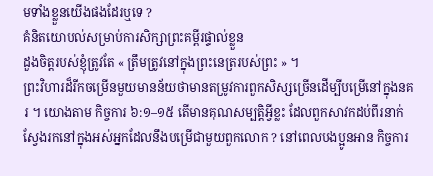មទាំងខ្លួនយើងផងដែរឬទេ ?
គំនិតយោបល់សម្រាប់ការសិក្សាព្រះគម្ពីរផ្ទាល់ខ្លួន
ដួងចិត្តរបស់ខ្ញុំត្រូវតែ « ត្រឹមត្រូវនៅក្នុងព្រះនេត្ររបស់ព្រះ » ។
ព្រះវិហារដ៏រីកចម្រើនមួយមានន័យថាមានតម្រូវការពួកសិស្សច្រើនដើម្បីបម្រើនៅក្នុងនគរ ។ យោងតាម កិច្ចការ ៦:១–១៥ តើមានគុណសម្បត្តិអ្វីខ្លះ ដែលពួកសាវកដប់ពីរនាក់ស្វែងរកនៅក្នុងអស់អ្នកដែលនឹងបម្រើជាមួយពួកលោក ? នៅពេលបងប្អូនអាន កិច្ចការ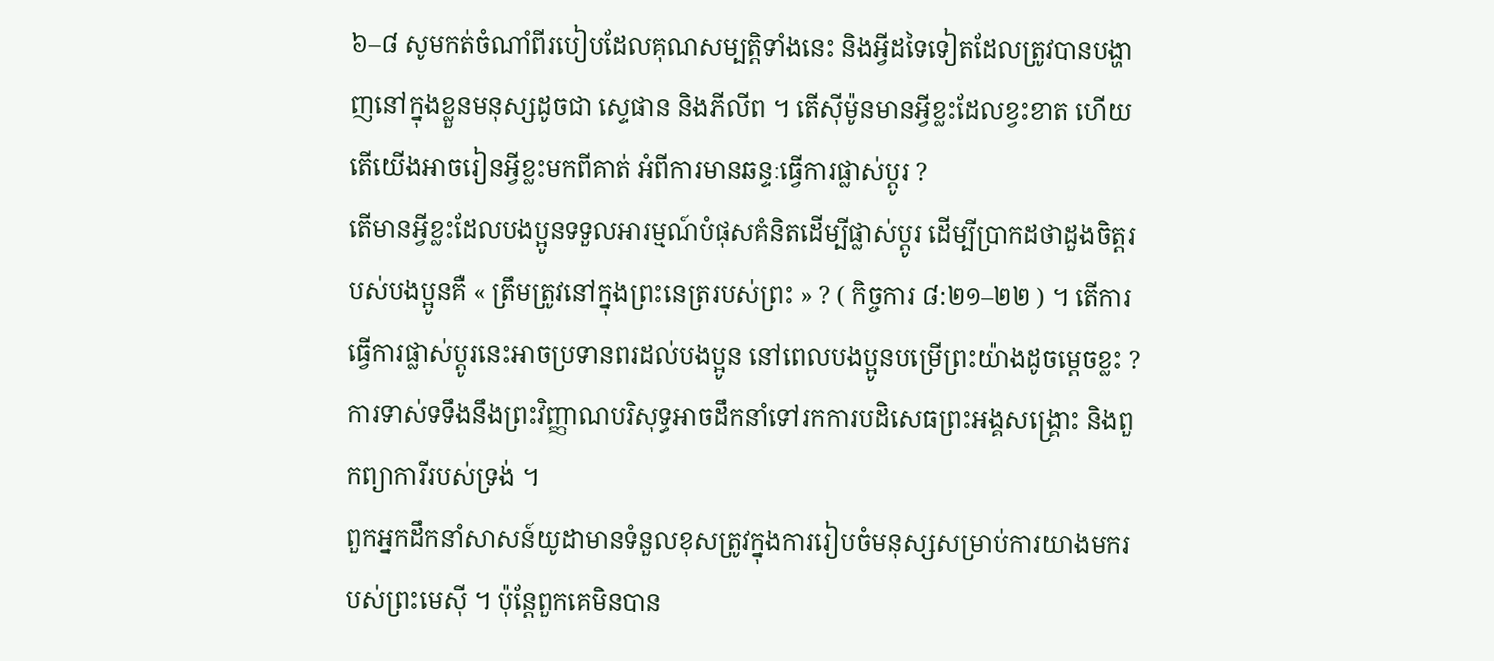៦–៨ សូមកត់ចំណាំពីរបៀបដែលគុណសម្បត្តិទាំងនេះ និងអ្វីដទៃទៀតដែលត្រូវបានបង្ហាញនៅក្នុងខ្លួនមនុស្សដូចជា ស្ទេផាន និងភីលីព ។ តើស៊ីម៉ូនមានអ្វីខ្លះដែលខ្វះខាត ហើយតើយើងអាចរៀនអ្វីខ្លះមកពីគាត់ អំពីការមានឆន្ទៈធ្វើការផ្លាស់ប្ដូរ ?
តើមានអ្វីខ្លះដែលបងប្អូនទទួលអារម្មណ៍បំផុសគំនិតដើម្បីផ្លាស់ប្ដូរ ដើម្បីប្រាកដថាដួងចិត្តរបស់បងប្អូនគឺ « ត្រឹមត្រូវនៅក្នុងព្រះនេត្ររបស់ព្រះ » ? ( កិច្ចការ ៨:២១–២២ ) ។ តើការធ្វើការផ្លាស់ប្ដូរនេះអាចប្រទានពរដល់បងប្អូន នៅពេលបងប្អូនបម្រើព្រះយ៉ាងដូចម្ដេចខ្លះ ?
ការទាស់ទទឹងនឹងព្រះវិញ្ញាណបរិសុទ្ធអាចដឹកនាំទៅរកការបដិសេធព្រះអង្គសង្គ្រោះ និងពួកព្យាការីរបស់ទ្រង់ ។
ពួកអ្នកដឹកនាំសាសន៍យូដាមានទំនួលខុសត្រូវក្នុងការរៀបចំមនុស្សសម្រាប់ការយាងមករបស់ព្រះមេស៊ី ។ ប៉ុន្តែពួកគេមិនបាន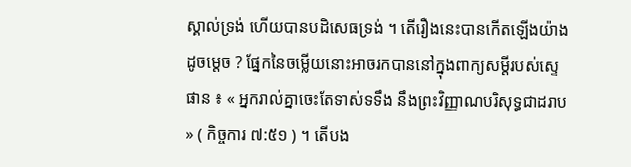ស្គាល់ទ្រង់ ហើយបានបដិសេធទ្រង់ ។ តើរឿងនេះបានកើតឡើងយ៉ាងដូចម្ដេច ? ផ្នែកនៃចម្លើយនោះអាចរកបាននៅក្នុងពាក្យសម្ដីរបស់ស្ទេផាន ៖ « អ្នករាល់គ្នាចេះតែទាស់ទទឹង នឹងព្រះវិញ្ញាណបរិសុទ្ធជាដរាប » ( កិច្ចការ ៧:៥១ ) ។ តើបង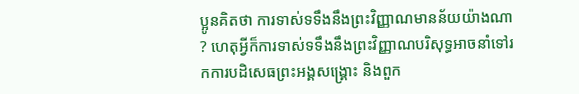ប្អូនគិតថា ការទាស់ទទឹងនឹងព្រះវិញ្ញាណមានន័យយ៉ាងណា ? ហេតុអ្វីក៏ការទាស់ទទឹងនឹងព្រះវិញ្ញាណបរិសុទ្ធអាចនាំទៅរកការបដិសេធព្រះអង្គសង្គ្រោះ និងពួក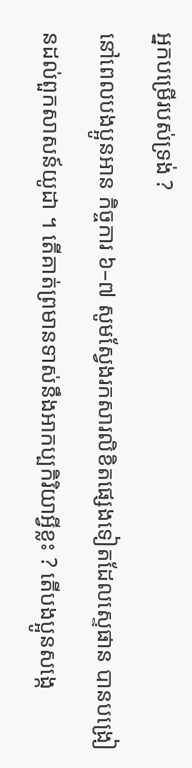អ្នកបម្រើរបស់ទ្រង់ ?
នៅពេលបងប្អូនអាន កិច្ចការ ៦–៧ សូមស្វែងរកសារលិខិតផ្សេងទៀតដែលស្ទេផាន បានបង្រៀនដល់ពួកសាសន៍យូដា ។ តើគាត់ព្រមានទាស់នឹងអាកប្បកិរិយាអ្វីខ្លះ ? តើបងប្អូនសង្កេ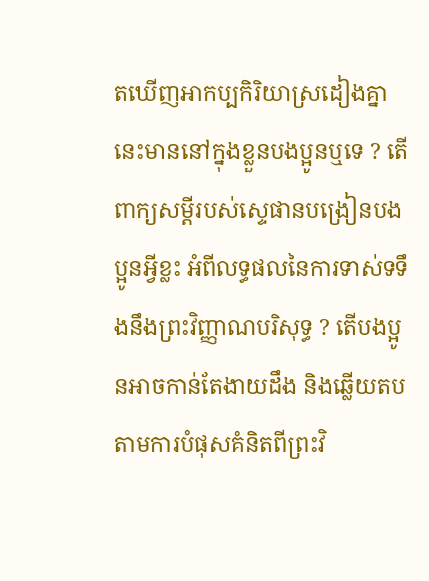តឃើញអាកប្បកិរិយាស្រដៀងគ្នានេះមាននៅក្នុងខ្លួនបងប្អូនឬទេ ? តើពាក្យសម្ដីរបស់ស្ទេផានបង្រៀនបងប្អូនអ្វីខ្លះ អំពីលទ្ធផលនៃការទាស់ទទឹងនឹងព្រះវិញ្ញាណបរិសុទ្ធ ? តើបងប្អូនអាចកាន់តែងាយដឹង និងឆ្លើយតបតាមការបំផុសគំនិតពីព្រះវិ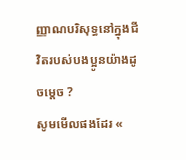ញ្ញាណបរិសុទ្ធនៅក្នុងជីវិតរបស់បងប្អូនយ៉ាងដូចម្ដេច ?
សូមមើលផងដែរ «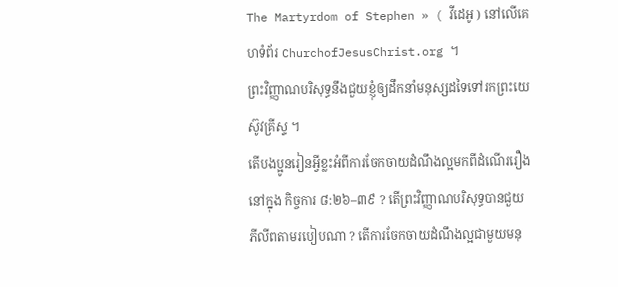The Martyrdom of Stephen » ( វីដេអូ ) នៅលើគេហទំព័រ ChurchofJesusChrist.org ។
ព្រះវិញ្ញាណបរិសុទ្ធនឹងជួយខ្ញុំឲ្យដឹកនាំមនុស្សដទៃទៅរកព្រះយេស៊ូវគ្រីស្ទ ។
តើបងប្អូនរៀនអ្វីខ្លះអំពីការចែកចាយដំណឹងល្អមកពីដំណើររឿងនៅក្នុង កិច្ចការ ៨:២៦–៣៩ ? តើព្រះវិញ្ញាណបរិសុទ្ធបានជួយភីលីពតាមរបៀបណា ? តើការចែកចាយដំណឹងល្អជាមួយមនុ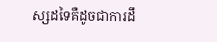ស្សដទៃគឺដូចជាការដឹ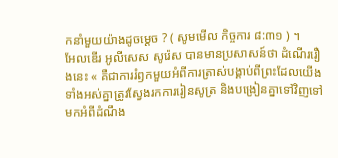កនាំមួយយ៉ាងដូចម្ដេច ? ( សូមមើល កិច្ចការ ៨:៣១ ) ។
អែលឌើរ អូលីសេស សូរ៉េស បានមានប្រសាសន៍ថា ដំណើររឿងនេះ « គឺជាការរំឭកមួយអំពីការត្រាស់បង្គាប់ពីព្រះដែលយើងទាំងអស់គ្នាត្រូវស្វែងរកការរៀនសូត្រ និងបង្រៀនគ្នាទៅវិញទៅមកអំពីដំណឹង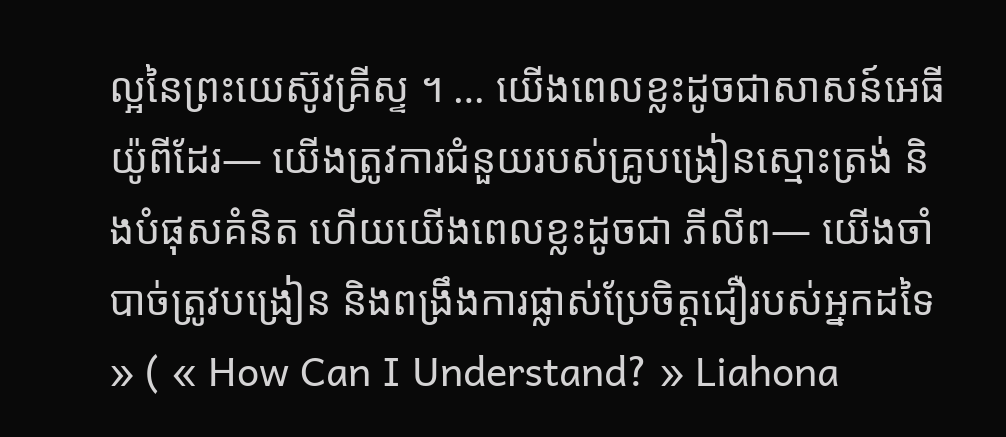ល្អនៃព្រះយេស៊ូវគ្រីស្ទ ។ … យើងពេលខ្លះដូចជាសាសន៍អេធីយ៉ូពីដែរ— យើងត្រូវការជំនួយរបស់គ្រូបង្រៀនស្មោះត្រង់ និងបំផុសគំនិត ហើយយើងពេលខ្លះដូចជា ភីលីព— យើងចាំបាច់ត្រូវបង្រៀន និងពង្រឹងការផ្លាស់ប្រែចិត្តជឿរបស់អ្នកដទៃ » ( « How Can I Understand? » Liahona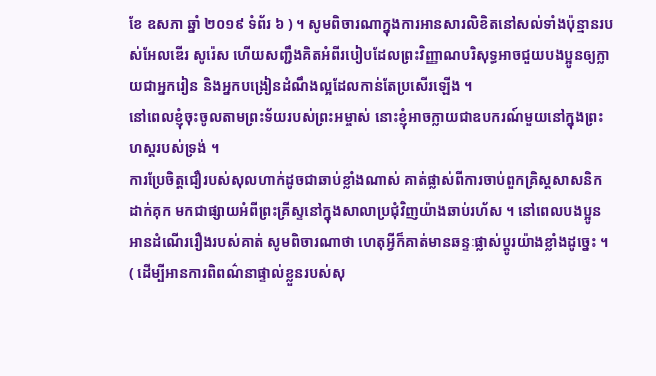ខែ ឧសភា ឆ្នាំ ២០១៩ ទំព័រ ៦ ) ។ សូមពិចារណាក្នុងការអានសារលិខិតនៅសល់ទាំងប៉ុន្មានរបស់អែលឌើរ សូរ៉េស ហើយសញ្ជឹងគិតអំពីរបៀបដែលព្រះវិញ្ញាណបរិសុទ្ធអាចជួយបងប្អូនឲ្យក្លាយជាអ្នករៀន និងអ្នកបង្រៀនដំណឹងល្អដែលកាន់តែប្រសើរឡើង ។
នៅពេលខ្ញុំចុះចូលតាមព្រះទ័យរបស់ព្រះអម្ចាស់ នោះខ្ញុំអាចក្លាយជាឧបករណ៍មួយនៅក្នុងព្រះហស្តរបស់ទ្រង់ ។
ការប្រែចិត្តជឿរបស់សុលហាក់ដូចជាឆាប់ខ្លាំងណាស់ គាត់ផ្លាស់ពីការចាប់ពួកគ្រិស្តសាសនិកដាក់គុក មកជាផ្សាយអំពីព្រះគ្រីស្ទនៅក្នុងសាលាប្រជុំវិញយ៉ាងឆាប់រហ័ស ។ នៅពេលបងប្អូនអានដំណើររឿងរបស់គាត់ សូមពិចារណាថា ហេតុអ្វីក៏គាត់មានឆន្ទៈផ្លាស់ប្ដូរយ៉ាងខ្លាំងដូច្នេះ ។ ( ដើម្បីអានការពិពណ៌នាផ្ទាល់ខ្លួនរបស់សុ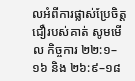លអំពីការផ្លាស់ប្រែចិត្តជឿរបស់គាត់ សូមមើល កិច្ចការ ២២:១–១៦ និង ២៦:៩–១៨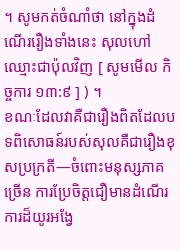។ សូមកត់ចំណាំថា នៅក្នុងដំណើររឿងទាំងនេះ សុលហៅឈ្មោះជាប៉ុលវិញ [ សូមមើល កិច្ចការ ១៣:៩ ] ) ។
ខណៈដែលវាគឺជារឿងពិតដែលបទពិសោធន៍របស់សុលគឺជារឿងខុសប្រក្រតី—ចំពោះមនុស្សភាគច្រើន ការប្រែចិត្តជឿមានដំណើរការដ៏យូរអង្វែ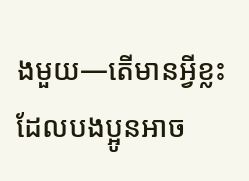ងមួយ—តើមានអ្វីខ្លះដែលបងប្អូនអាច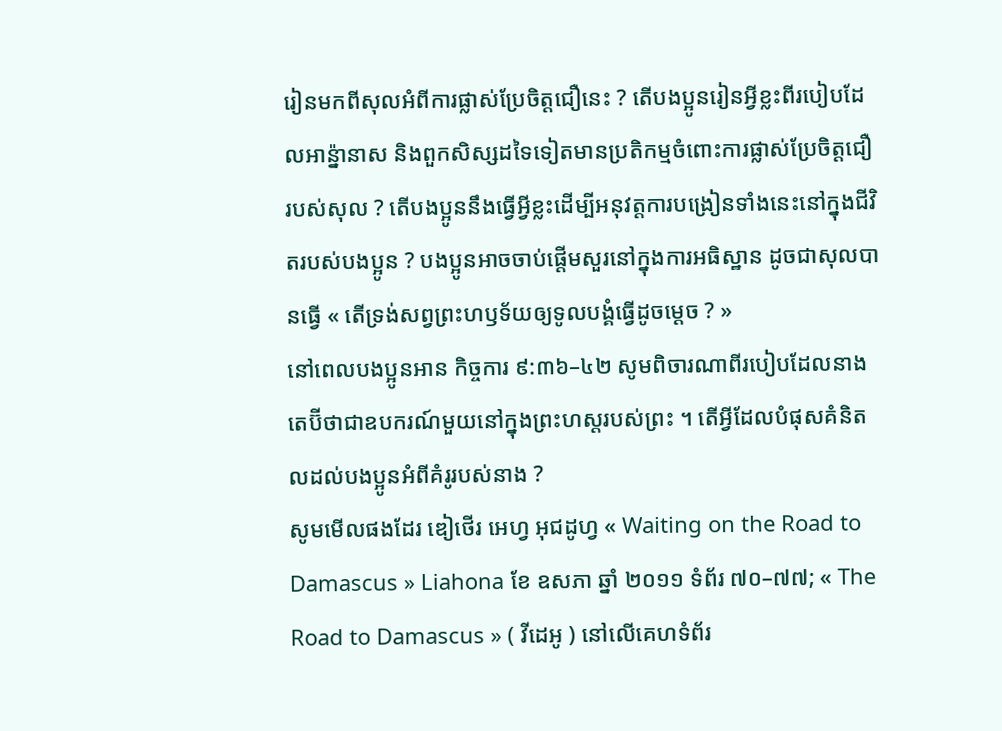រៀនមកពីសុលអំពីការផ្លាស់ប្រែចិត្តជឿនេះ ? តើបងប្អូនរៀនអ្វីខ្លះពីរបៀបដែលអាន្ន៉ានាស និងពួកសិស្សដទៃទៀតមានប្រតិកម្មចំពោះការផ្លាស់ប្រែចិត្តជឿរបស់សុល ? តើបងប្អូននឹងធ្វើអ្វីខ្លះដើម្បីអនុវត្តការបង្រៀនទាំងនេះនៅក្នុងជីវិតរបស់បងប្អូន ? បងប្អូនអាចចាប់ផ្ដើមសួរនៅក្នុងការអធិស្ឋាន ដូចជាសុលបានធ្វើ « តើទ្រង់សព្វព្រះហឫទ័យឲ្យទូលបង្គំធ្វើដូចម្ដេច ? »
នៅពេលបងប្អូនអាន កិច្ចការ ៩:៣៦–៤២ សូមពិចារណាពីរបៀបដែលនាងតេប៊ីថាជាឧបករណ៍មួយនៅក្នុងព្រះហស្ដរបស់ព្រះ ។ តើអ្វីដែលបំផុសគំនិតលដល់បងប្អូនអំពីគំរូរបស់នាង ?
សូមមើលផងដែរ ឌៀថើរ អេហ្វ អុជដូហ្វ « Waiting on the Road to Damascus » Liahona ខែ ឧសភា ឆ្នាំ ២០១១ ទំព័រ ៧០–៧៧; « The Road to Damascus » ( វីដេអូ ) នៅលើគេហទំព័រ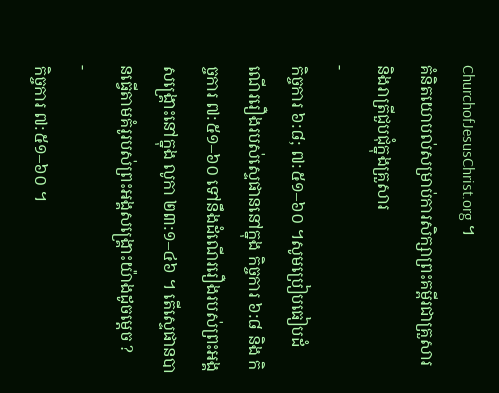ChurchofJesusChrist.org ។
គំនិតយោបល់សម្រាប់ការសិក្សាព្រះគម្ពីរជាគ្រួសារ និងរាត្រីជួបជុំក្នុងគ្រួសារ
-
កិច្ចការ ៦:៨; ៧:៥១–៦០ ។សូមប្រៀបធៀបដំណើររឿងរបស់ស្ទេផាននៅក្នុង កិច្ចការ ៦:៨ និង កិច្ចការ ៧:៥១–៦០ ទៅនឹងដំណើររឿងរបស់ព្រះអង្គសង្គ្រោះនៅក្នុង លូកា ២៣:១–៤៦ ។ តើស្ទេផានបានធ្វើតាមគំរូរបស់ព្រះអង្គសង្គ្រោះយ៉ាងដូចម្ដេច ?
-
កិច្ចការ ៧:៥១–៦០ ។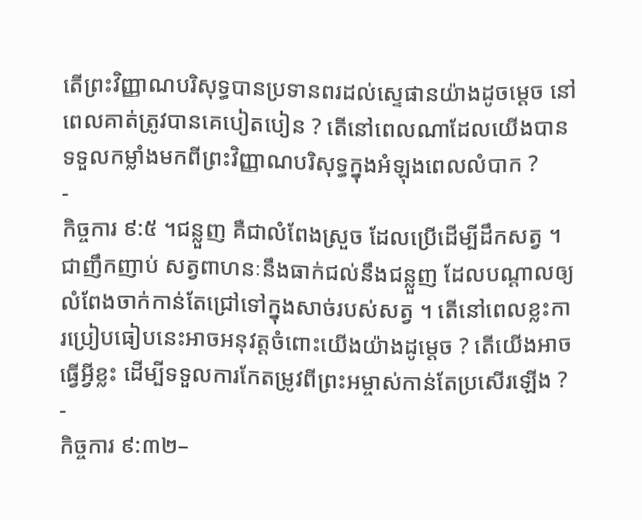តើព្រះវិញ្ញាណបរិសុទ្ធបានប្រទានពរដល់ស្ទេផានយ៉ាងដូចម្ដេច នៅពេលគាត់ត្រូវបានគេបៀតបៀន ? តើនៅពេលណាដែលយើងបានទទួលកម្លាំងមកពីព្រះវិញ្ញាណបរិសុទ្ធក្នុងអំឡុងពេលលំបាក ?
-
កិច្ចការ ៩:៥ ។ជន្លួញ គឺជាលំពែងស្រួច ដែលប្រើដើម្បីដឹកសត្វ ។ ជាញឹកញាប់ សត្វពាហនៈនឹងធាក់ជល់នឹងជន្លួញ ដែលបណ្ដាលឲ្យលំពែងចាក់កាន់តែជ្រៅទៅក្នុងសាច់របស់សត្វ ។ តើនៅពេលខ្លះការប្រៀបធៀបនេះអាចអនុវត្តចំពោះយើងយ៉ាងដូម្តេច ? តើយើងអាចធ្វើអ្វីខ្លះ ដើម្បីទទួលការកែតម្រូវពីព្រះអម្ចាស់កាន់តែប្រសើរឡើង ?
-
កិច្ចការ ៩:៣២–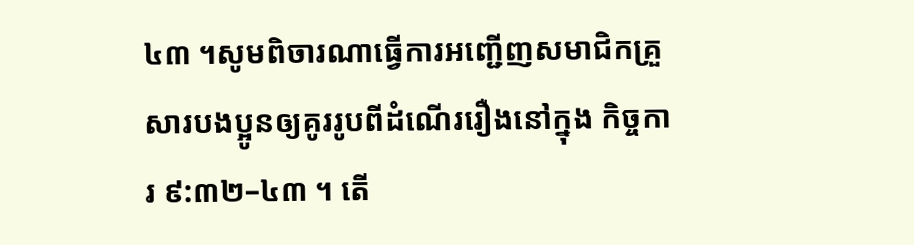៤៣ ។សូមពិចារណាធ្វើការអញ្ជើញសមាជិកគ្រួសារបងប្អូនឲ្យគូររូបពីដំណើររឿងនៅក្នុង កិច្ចការ ៩:៣២–៤៣ ។ តើ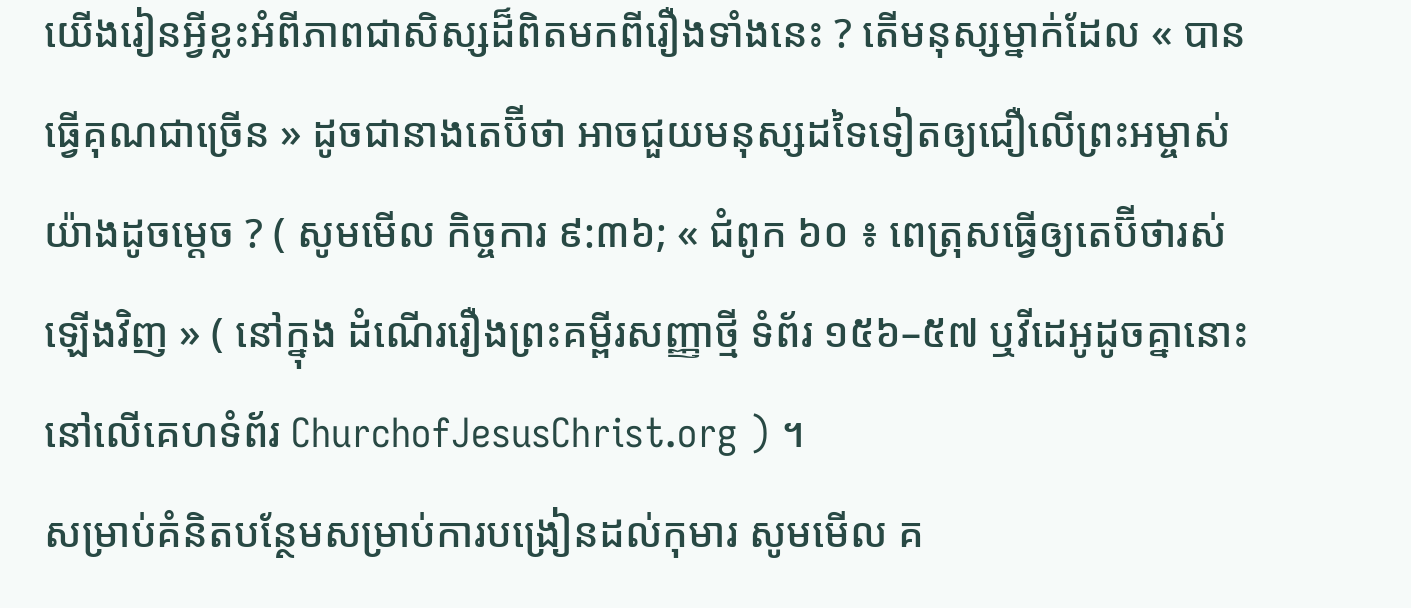យើងរៀនអ្វីខ្លះអំពីភាពជាសិស្សដ៏ពិតមកពីរឿងទាំងនេះ ? តើមនុស្សម្នាក់ដែល « បានធ្វើគុណជាច្រើន » ដូចជានាងតេប៊ីថា អាចជួយមនុស្សដទៃទៀតឲ្យជឿលើព្រះអម្ចាស់យ៉ាងដូចម្ដេច ? ( សូមមើល កិច្ចការ ៩:៣៦; « ជំពូក ៦០ ៖ ពេត្រុសធ្វើឲ្យតេប៊ីថារស់ឡើងវិញ » ( នៅក្នុង ដំណើររឿងព្រះគម្ពីរសញ្ញាថ្មី ទំព័រ ១៥៦–៥៧ ឬវីដេអូដូចគ្នានោះ នៅលើគេហទំព័រ ChurchofJesusChrist.org ) ។
សម្រាប់គំនិតបន្ថែមសម្រាប់ការបង្រៀនដល់កុមារ សូមមើល គ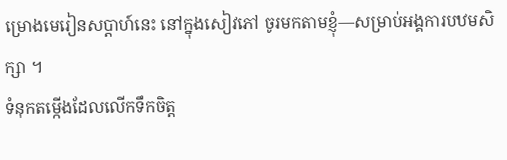ម្រោងមេរៀនសប្ដាហ៍នេះ នៅក្នុងសៀវភៅ ចូរមកតាមខ្ញុំ—សម្រាប់អង្គការបឋមសិក្សា ។
ទំនុកតម្កើងដែលលើកទឹកចិត្ត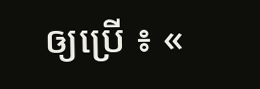ឲ្យប្រើ ៖ «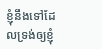ខ្ញុំនឹងទៅដែលទ្រង់ឲ្យខ្ញុំ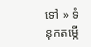ទៅ » ទំនុកតម្កើ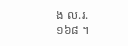ង ល.រ. ១៦៨ ។